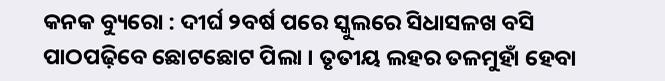କନକ ବ୍ୟୁରୋ : ଦୀର୍ଘ ୨ବର୍ଷ ପରେ ସ୍କୁଲରେ ସିଧାସଳଖ ବସି ପାଠପଢ଼ିବେ ଛୋଟଛୋଟ ପିଲା । ତୃତୀୟ ଲହର ତଳମୁହାଁ ହେବା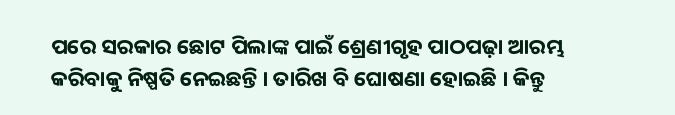ପରେ ସରକାର ଛୋଟ ପିଲାଙ୍କ ପାଇଁ ଶ୍ରେଣୀଗୃହ ପାଠପଢ଼ା ଆରମ୍ଭ କରିବାକୁ ନିଷ୍ପତି ନେଇଛନ୍ତି । ତାରିଖ ବି ଘୋଷଣା ହୋଇଛି । କିନ୍ତୁ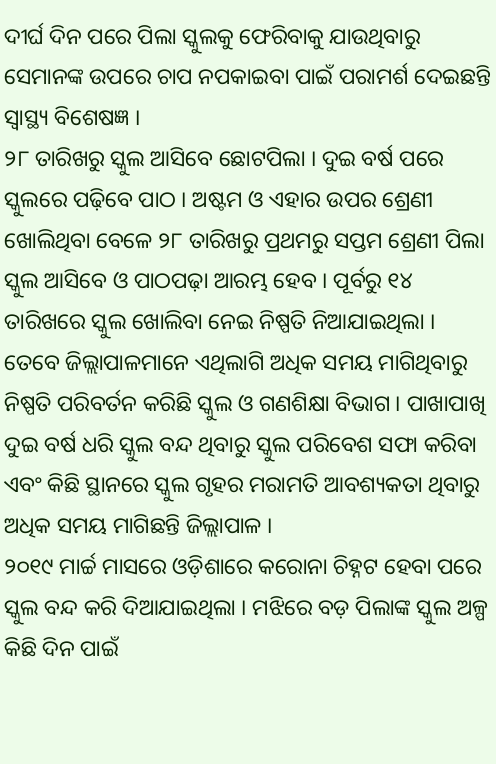ଦୀର୍ଘ ଦିନ ପରେ ପିଲା ସ୍କୁଲକୁ ଫେରିବାକୁ ଯାଉଥିବାରୁ ସେମାନଙ୍କ ଉପରେ ଚାପ ନପକାଇବା ପାଇଁ ପରାମର୍ଶ ଦେଇଛନ୍ତି ସ୍ୱାସ୍ଥ୍ୟ ବିଶେଷଜ୍ଞ ।
୨୮ ତାରିଖରୁ ସ୍କୁଲ ଆସିବେ ଛୋଟପିଲା । ଦୁଇ ବର୍ଷ ପରେ ସ୍କୁଲରେ ପଢ଼ିବେ ପାଠ । ଅଷ୍ଟମ ଓ ଏହାର ଉପର ଶ୍ରେଣୀ ଖୋଲିଥିବା ବେଳେ ୨୮ ତାରିଖରୁ ପ୍ରଥମରୁ ସପ୍ତମ ଶ୍ରେଣୀ ପିଲା ସ୍କୁଲ ଆସିବେ ଓ ପାଠପଢ଼ା ଆରମ୍ଭ ହେବ । ପୂର୍ବରୁ ୧୪ ତାରିଖରେ ସ୍କୁଲ ଖୋଲିବା ନେଇ ନିଷ୍ପତି ନିଆଯାଇଥିଲା । ତେବେ ଜିଲ୍ଲାପାଳମାନେ ଏଥିଲାଗି ଅଧିକ ସମୟ ମାଗିଥିବାରୁ ନିଷ୍ପତି ପରିବର୍ତନ କରିଛି ସ୍କୁଲ ଓ ଗଣଶିକ୍ଷା ବିଭାଗ । ପାଖାପାଖି ଦୁଇ ବର୍ଷ ଧରି ସ୍କୁଲ ବନ୍ଦ ଥିବାରୁ ସ୍କୁଲ ପରିବେଶ ସଫା କରିବା ଏବଂ କିଛି ସ୍ଥାନରେ ସ୍କୁଲ ଗୃହର ମରାମତି ଆବଶ୍ୟକତା ଥିବାରୁ ଅଧିକ ସମୟ ମାଗିଛନ୍ତି ଜିଲ୍ଲାପାଳ ।
୨୦୧୯ ମାର୍ଚ୍ଚ ମାସରେ ଓଡ଼ିଶାରେ କରୋନା ଚିହ୍ନଟ ହେବା ପରେ ସ୍କୁଲ ବନ୍ଦ କରି ଦିଆଯାଇଥିଲା । ମଝିରେ ବଡ଼ ପିଲାଙ୍କ ସ୍କୁଲ ଅଳ୍ପ କିଛି ଦିନ ପାଇଁ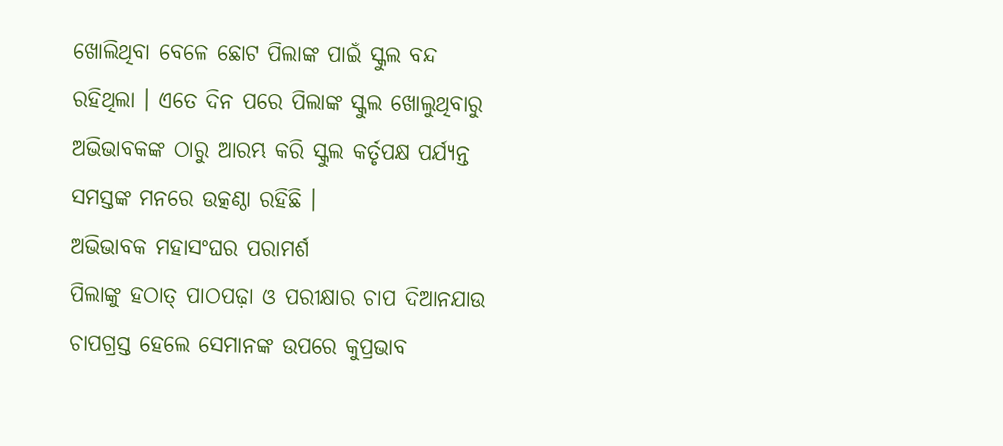ଖୋଲିଥିବା ବେଳେ ଛୋଟ ପିଲାଙ୍କ ପାଇଁ ସ୍କୁଲ ବନ୍ଦ ରହିଥିଲା । ଏତେ ଦିନ ପରେ ପିଲାଙ୍କ ସ୍କୁଲ ଖୋଲୁଥିବାରୁ ଅଭିଭାବକଙ୍କ ଠାରୁ ଆରମ୍ଭ କରି ସ୍କୁଲ କର୍ତୃପକ୍ଷ ପର୍ଯ୍ୟନ୍ତ ସମସ୍ତଙ୍କ ମନରେ ଉତ୍କଣ୍ଠା ରହିଛି ।
ଅଭିଭାବକ ମହାସଂଘର ପରାମର୍ଶ
ପିଲାଙ୍କୁ ହଠାତ୍ ପାଠପଢ଼ା ଓ ପରୀକ୍ଷାର ଚାପ ଦିଆନଯାଉ
ଚାପଗ୍ରସ୍ତ ହେଲେ ସେମାନଙ୍କ ଉପରେ କୁପ୍ରଭାବ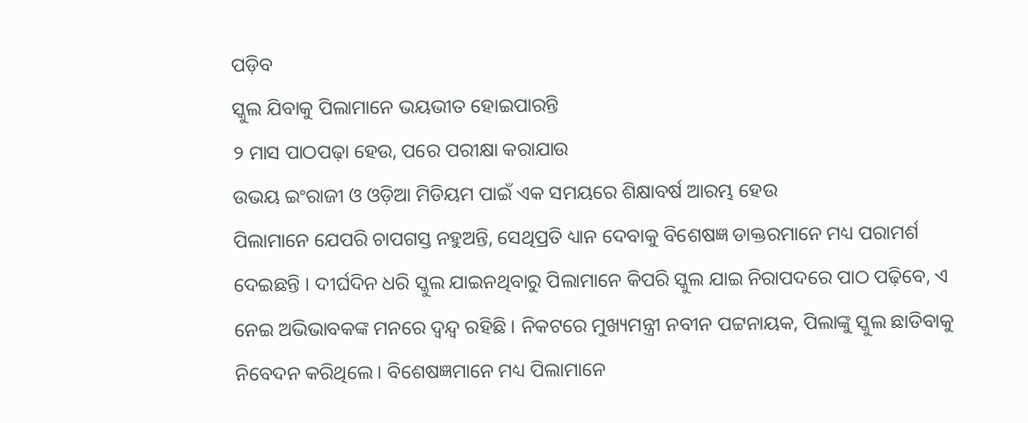ପଡ଼ିବ
ସ୍କୁଲ ଯିବାକୁ ପିଲାମାନେ ଭୟଭୀତ ହୋଇପାରନ୍ତି
୨ ମାସ ପାଠପଢ଼ା ହେଉ, ପରେ ପରୀକ୍ଷା କରାଯାଉ
ଉଭୟ ଇଂରାଜୀ ଓ ଓଡ଼ିଆ ମିଡିୟମ ପାଇଁ ଏକ ସମୟରେ ଶିକ୍ଷାବର୍ଷ ଆରମ୍ଭ ହେଉ
ପିଲାମାନେ ଯେପରି ଚାପଗସ୍ତ ନହୁଅନ୍ତି, ସେଥିପ୍ରତି ଧ୍ୟାନ ଦେବାକୁ ବିଶେଷଜ୍ଞ ଡାକ୍ତରମାନେ ମଧ୍ୟ ପରାମର୍ଶ ଦେଇଛନ୍ତି । ଦୀର୍ଘଦିନ ଧରି ସ୍କୁଲ ଯାଇନଥିବାରୁ ପିଲାମାନେ କିପରି ସ୍କୁଲ ଯାଇ ନିରାପଦରେ ପାଠ ପଢ଼ିବେ, ଏ ନେଇ ଅଭିଭାବକଙ୍କ ମନରେ ଦ୍ୱନ୍ଦ୍ୱ ରହିଛି । ନିକଟରେ ମୁଖ୍ୟମନ୍ତ୍ରୀ ନବୀନ ପଟ୍ଟନାୟକ, ପିଲାଙ୍କୁ ସ୍କୁଲ ଛାଡିବାକୁ ନିବେଦନ କରିଥିଲେ । ବିଶେଷଜ୍ଞମାନେ ମଧ୍ୟ ପିଲାମାନେ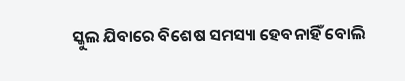ସ୍କୁଲ ଯିବାରେ ବିଶେଷ ସମସ୍ୟା ହେବନାହିଁ ବୋଲି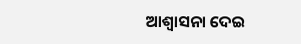ଆଶ୍ୱାସନା ଦେଇ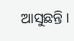ଆସୁଛନ୍ତି ।